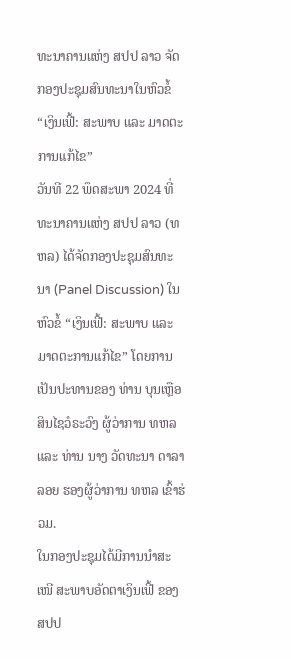ທະນາຄານແຫ່ງ ສປປ ລາວ ຈັດກອງປະຊຸມສົນທະນາໃນຫົວຂໍ້ “ເງິນເຟີ້: ສະພາບ ແລະ ມາດຕະການແກ້ໄຂ”
ວັນທີ 22 ພຶດສະພາ 2024 ທີ່ທະນາຄານແຫ່ງ ສປປ ລາວ (ທຫລ) ໄດ້ຈັດກອງປະຊຸມສົນທະນາ (Panel Discussion) ໃນຫົວຂໍ້ “ເງິນເຟີ້: ສະພາບ ແລະ ມາດຕະການແກ້ໄຂ” ໂດຍການເປັນປະທານຂອງ ທ່ານ ບຸນເຫຼືອ ສິນໄຊວໍຣະວົງ ຜູ້ວ່າການ ທຫລ ແລະ ທ່ານ ນາງ ວັດທະນາ ດາລາລອຍ ຮອງຜູ້ວ່າການ ທຫລ ເຂົ້າຮ່ວມ.
ໃນກອງປະຊຸມໄດ້ມີການນໍາສະເໜີ ສະພາບອັດຕາເງິນເຟີ້ ຂອງ ສປປ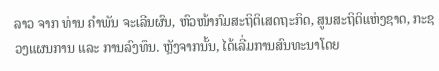ລາວ ຈາກ ທ່ານ ຄໍາພັນ ຈະເລີນຜົນ, ຫົວໜ້າກົມສະຖິຕິເສດຖະກິດ, ສູນສະຖິຕິແຫ່ງຊາດ, ກະຊວງແຜນການ ແລະ ການລົງທຶນ. ຫຼັງຈາກນັ້ນ, ໄດ້ເລີ່ມການສົນທະນາໂດຍ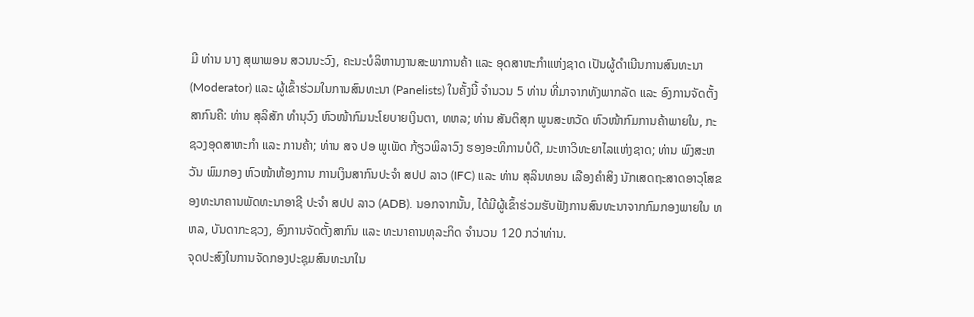ມີ ທ່ານ ນາງ ສຸພາພອນ ສວນນະວົງ, ຄະນະບໍລິຫານງານສະພາການຄ້າ ແລະ ອຸດສາຫະກໍາແຫ່ງຊາດ ເປັນຜູ້ດໍາເນີນການສົນທະນາ (Moderator) ແລະ ຜູ້ເຂົ້າຮ່ວມໃນການສົນທະນາ (Panelists) ໃນຄັ້ງນີ້ ຈໍານວນ 5 ທ່ານ ທີ່ມາຈາກທັງພາກລັດ ແລະ ອົງການຈັດຕັ້ງສາກົນຄື: ທ່ານ ສຸລິສັກ ທຳນຸວົງ ຫົວໜ້າກົມນະໂຍບາຍເງິນຕາ, ທຫລ; ທ່ານ ສັນຕິສຸກ ພູນສະຫວັດ ຫົວໜ້າກົມການຄ້າພາຍໃນ, ກະຊວງອຸດສາຫະກຳ ແລະ ການຄ້າ; ທ່ານ ສຈ ປອ ພູເພັດ ກ້ຽວພິລາວົງ ຮອງອະທິການບໍດີ, ມະຫາວິທະຍາໄລແຫ່ງຊາດ; ທ່ານ ພົງສະຫວັນ ພົມກອງ ຫົວໜ້າຫ້ອງການ ການເງິນສາກົນປະຈຳ ສປປ ລາວ (IFC) ແລະ ທ່ານ ສຸລິນທອນ ເລືອງຄຳສິງ ນັກເສດຖະສາດອາວຸໂສຂອງທະນາຄານພັດທະນາອາຊີ ປະຈຳ ສປປ ລາວ (ADB). ນອກຈາກນັ້ນ, ໄດ້ມີຜູ້ເຂົ້າຮ່ວມຮັບຟັງການສົນທະນາຈາກກົມກອງພາຍໃນ ທຫລ, ບັນດາກະຊວງ, ອົງການຈັດຕັ້ງສາກົນ ແລະ ທະນາຄານທຸລະກິດ ຈໍານວນ 120 ກວ່າທ່ານ.
ຈຸດປະສົງໃນການຈັດກອງປະຊຸມສົນທະນາໃນ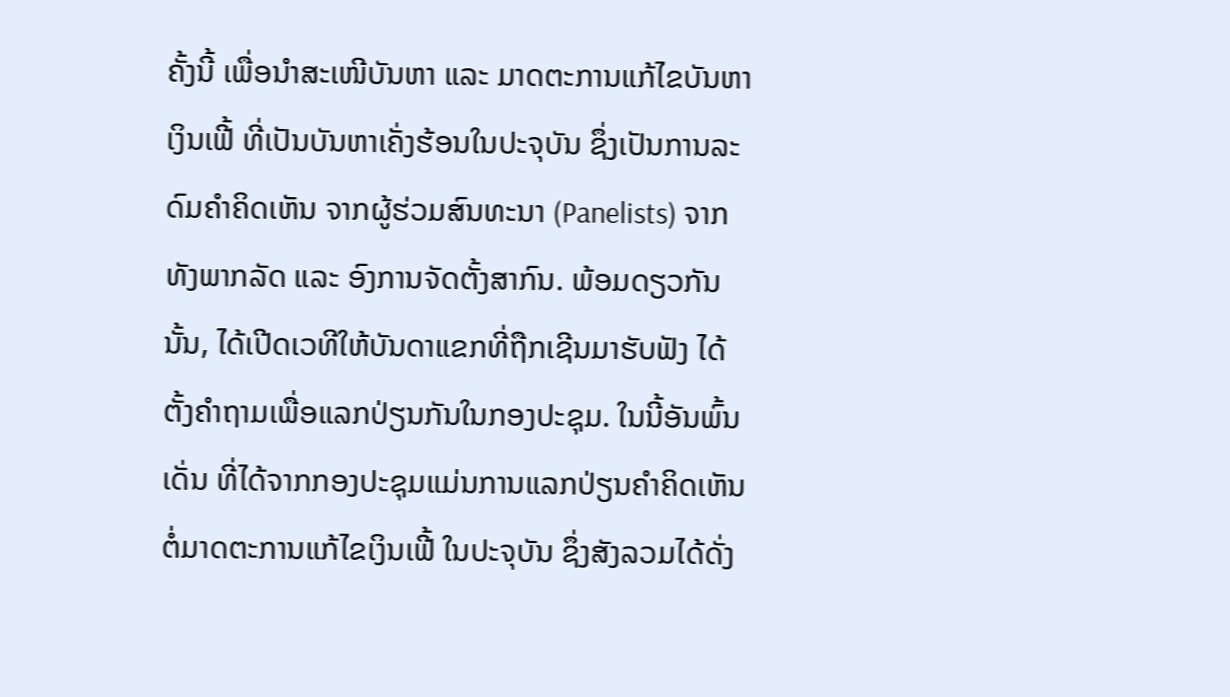ຄັ້ງນີ້ ເພື່ອນໍາສະເໜີບັນຫາ ແລະ ມາດຕະການແກ້ໄຂບັນຫາເງິນເຟີ້ ທີ່ເປັນບັນຫາເຄັ່ງຮ້ອນໃນປະຈຸບັນ ຊຶ່ງເປັນການລະດົມຄໍາຄິດເຫັນ ຈາກຜູ້ຮ່ວມສົນທະນາ (Panelists) ຈາກທັງພາກລັດ ແລະ ອົງການຈັດຕັ້ງສາກົນ. ພ້ອມດຽວກັນນັ້ນ, ໄດ້ເປີດເວທີໃຫ້ບັນດາແຂກທີ່ຖືກເຊີນມາຮັບຟັງ ໄດ້ຕັ້ງຄໍາຖາມເພື່ອແລກປ່ຽນກັນໃນກອງປະຊຸມ. ໃນນີ້ອັນພົ້ນເດັ່ນ ທີ່ໄດ້ຈາກກອງປະຊຸມແມ່ນການແລກປ່ຽນຄໍາຄິດເຫັນ ຕໍ່ມາດຕະການແກ້ໄຂເງິນເຟີ້ ໃນປະຈຸບັນ ຊຶ່ງສັງລວມໄດ້ດັ່ງ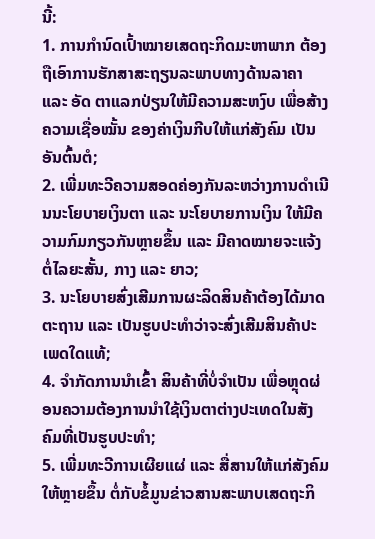ນີ້:
1. ການກໍານົດເປົ້າໝາຍເສດຖະກິດມະຫາພາກ ຕ້ອງຖືເອົາການຮັກສາສະຖຽນລະພາບທາງດ້ານລາຄາ ແລະ ອັດ ຕາແລກປ່ຽນໃຫ້ມີຄວາມສະຫງົບ ເພື່ອສ້າງຄວາມເຊື່ອໝັ້ນ ຂອງຄ່າເງິນກີບໃຫ້ແກ່ສັງຄົມ ເປັນອັນຕົ້ນຕໍ;
2. ເພີ່ມທະວີຄວາມສອດຄ່ອງກັນລະຫວ່າງການດໍາເນີນນະໂຍບາຍເງິນຕາ ແລະ ນະໂຍບາຍການເງິນ ໃຫ້ມີຄວາມກົມກຽວກັນຫຼາຍຂຶ້ນ ແລະ ມີຄາດໝາຍຈະແຈ້ງຕໍ່ໄລຍະສັ້ນ, ກາງ ແລະ ຍາວ;
3. ນະໂຍບາຍສົ່ງເສີມການຜະລິດສິນຄ້າຕ້ອງໄດ້ມາດຕະຖານ ແລະ ເປັນຮູບປະທໍາວ່າຈະສົ່ງເສີມສິນຄ້າປະເພດໃດແທ້;
4. ຈໍາກັດການນໍາເຂົ້າ ສິນຄ້າທີ່ບໍ່ຈໍາເປັນ ເພື່ອຫຼຸດຜ່ອນຄວາມຕ້ອງການນໍາໃຊ້ເງິນຕາຕ່າງປະເທດໃນສັງຄົມທີ່ເປັນຮູບປະທໍາ;
5. ເພີ່ມທະວີການເຜີຍແຜ່ ແລະ ສື່ສານໃຫ້ແກ່ສັງຄົມໃຫ້ຫຼາຍຂຶ້ນ ຕໍ່ກັບຂໍ້ມູນຂ່າວສານສະພາບເສດຖະກິ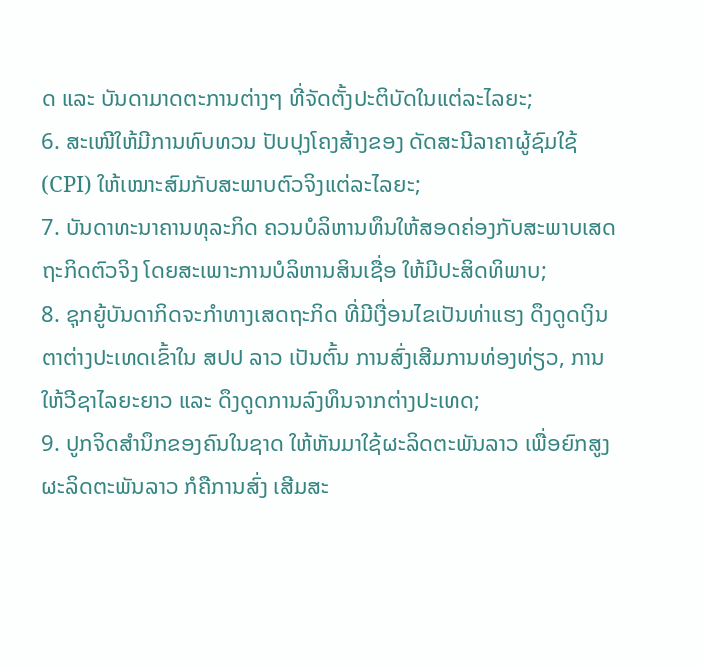ດ ແລະ ບັນດາມາດຕະການຕ່າງໆ ທີ່ຈັດຕັ້ງປະຕິບັດໃນແຕ່ລະໄລຍະ;
6. ສະເໜີໃຫ້ມີການທົບທວນ ປັບປຸງໂຄງສ້າງຂອງ ດັດສະນີລາຄາຜູ້ຊົມໃຊ້ (CPI) ໃຫ້ເໝາະສົມກັບສະພາບຕົວຈິງແຕ່ລະໄລຍະ;
7. ບັນດາທະນາຄານທຸລະກິດ ຄວນບໍລິຫານທຶນໃຫ້ສອດຄ່ອງກັບສະພາບເສດຖະກິດຕົວຈິງ ໂດຍສະເພາະການບໍລິຫານສິນເຊື່ອ ໃຫ້ມີປະສິດທິພາບ;
8. ຊຸກຍູ້ບັນດາກິດຈະກໍາທາງເສດຖະກິດ ທີ່ມີເງື່ອນໄຂເປັນທ່າແຮງ ດຶງດູດເງິນຕາຕ່າງປະເທດເຂົ້າໃນ ສປປ ລາວ ເປັນຕົ້ນ ການສົ່ງເສີມການທ່ອງທ່ຽວ, ການໃຫ້ວີຊາໄລຍະຍາວ ແລະ ດຶງດູດການລົງທຶນຈາກຕ່າງປະເທດ;
9. ປູກຈິດສໍານຶກຂອງຄົນໃນຊາດ ໃຫ້ຫັນມາໃຊ້ຜະລິດຕະພັນລາວ ເພື່ອຍົກສູງຜະລິດຕະພັນລາວ ກໍຄືການສົ່ງ ເສີມສະ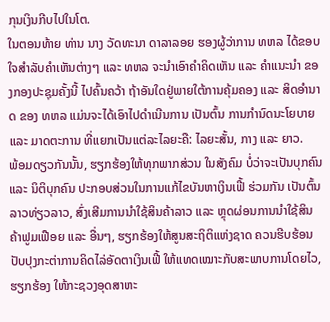ກຸນເງິນກີບໄປໃນໂຕ.
ໃນຕອນທ້າຍ ທ່ານ ນາງ ວັດທະນາ ດາລາລອຍ ຮອງຜູ້ວ່າການ ທຫລ ໄດ້ຂອບໃຈສຳລັບຄຳເຫັນຕ່າງໆ ແລະ ທຫລ ຈະນໍາເອົາຄໍາຄິດເຫັນ ແລະ ຄໍາແນະນໍາ ຂອງກອງປະຊຸມຄັ້ງນີ້ ໄປຄົ້ນຄວ້າ ຖ້າອັນໃດຢູ່ພາຍໃຕ້ການຄຸ້ມຄອງ ແລະ ສິດອໍານາດ ຂອງ ທຫລ ແມ່ນຈະໄດ້ເອົາໄປດໍາເນີນການ ເປັນຕົ້ນ ການກໍານົດນະໂຍບາຍ ແລະ ມາດຕະການ ທີ່ແຍກເປັນແຕ່ລະໄລຍະຄື: ໄລຍະສັ້ນ, ກາງ ແລະ ຍາວ.
ພ້ອມດຽວກັນນັ້ນ, ຮຽກຮ້ອງໃຫ້ທຸກພາກສ່ວນ ໃນສັງຄົມ ບໍ່ວ່າຈະເປັນບຸກຄົນ ແລະ ນິຕິບຸກຄົນ ປະກອບສ່ວນໃນການແກ້ໄຂບັນຫາເງິນເຟີ້ ຮ່ວມກັນ ເປັນຕົ້ນ ລາວທ່ຽວລາວ, ສົ່ງເສີມການນໍາໃຊ້ສິນຄ້າລາວ ແລະ ຫຼຸດຜ່ອນການນໍາໃຊ້ສິນຄ້າຟູມເຟືອຍ ແລະ ອື່ນໆ, ຮຽກຮ້ອງໃຫ້ສູນສະຖິຕິແຫ່ງຊາດ ຄວນຮີບຮ້ອນປັບປຸງກະຕ່າການຄິດໄລ່ອັດຕາເງິນເຟີ້ ໃຫ້ແທດເໝາະກັບສະພາບການໂດຍໄວ, ຮຽກຮ້ອງ ໃຫ້ກະຊວງອຸດສາຫະ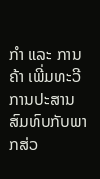ກໍາ ແລະ ການຄ້າ ເພີ່ມທະວີການປະສານສົມທົບກັບພາກສ່ວ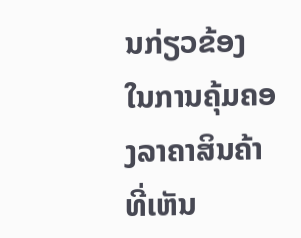ນກ່ຽວຂ້ອງ ໃນການຄຸ້ມຄອງລາຄາສິນຄ້າ ທີ່ເຫັນ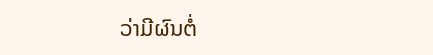ວ່າມີຜົນຕໍ່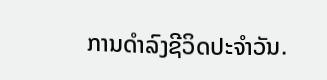ການດໍາລົງຊີວິດປະຈໍາວັນ.